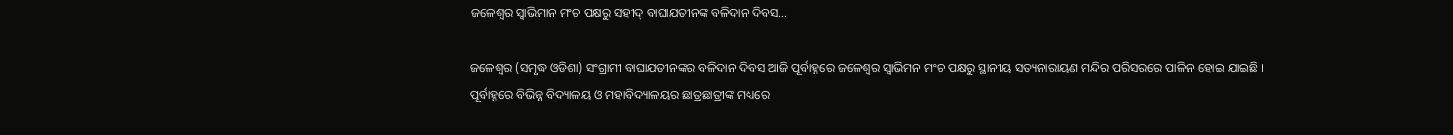ଜଳେଶ୍ୱର ସ୍ୱାଭିମାନ ମଂଚ ପକ୍ଷରୁ ସହୀଦ୍ ବାଘାଯତୀନଙ୍କ ବଳିଦାନ ଦିବସ…

ଜଳେଶ୍ୱର (ସମୃଦ୍ଧ ଓଡିଶା) ସଂଗ୍ରାମୀ ବାଘାଯତୀନଙ୍କର ବଳିଦାନ ଦିବସ ଆଜି ପୂର୍ବାହ୍ନରେ ଜଳେଶ୍ୱର ସ୍ୱାଭିମନ ମଂଚ ପକ୍ଷରୁ ସ୍ଥାନୀୟ ସତ୍ୟନାରାୟଣ ମନ୍ଦିର ପରିସରରେ ପାଳିନ ହୋଇ ଯାଇଛି । ପୂର୍ବାହ୍ନରେ ବିଭିନ୍ନ ବିଦ୍ୟାଳୟ ଓ ମହାବିଦ୍ୟାଳୟର ଛାତ୍ରଛାତ୍ରୀଙ୍କ ମଧ୍ୟରେ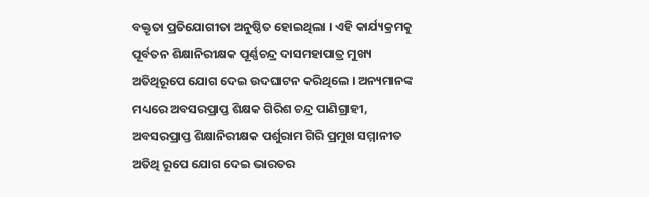ବକ୍ତୃତା ପ୍ରତିଯୋଗୀତା ଅନୁଷ୍ଠିତ ହୋଇଥିଲା । ଏହି କାର୍ଯ୍ୟକ୍ରମକୁ ପୂର୍ବତନ ଶିକ୍ଷାନିରୀକ୍ଷକ ପୂର୍ଣ୍ଣଚନ୍ଦ୍ର ଦାସମହାପାତ୍ର ମୁଖ୍ୟ ଅତିଥିରୂପେ ଯୋଗ ଦେଇ ଉଦଘାଟନ କରିଥିଲେ । ଅନ୍ୟମାନଙ୍କ ମଧ୍ୟରେ ଅବସରପ୍ରାପ୍ତ ଶିକ୍ଷକ ଗିରିଶ ଚନ୍ଦ୍ର ପାଣିଗ୍ରାହୀ, ଅବସରପ୍ରାପ୍ତ ଶିକ୍ଷାନିରୀକ୍ଷକ ପର୍ଶୁରାମ ଗିରି ପ୍ରମୁଖ ସମ୍ମାନୀତ ଅତିଥି ରୂପେ ଯୋଗ ଦେଇ ଭାରତର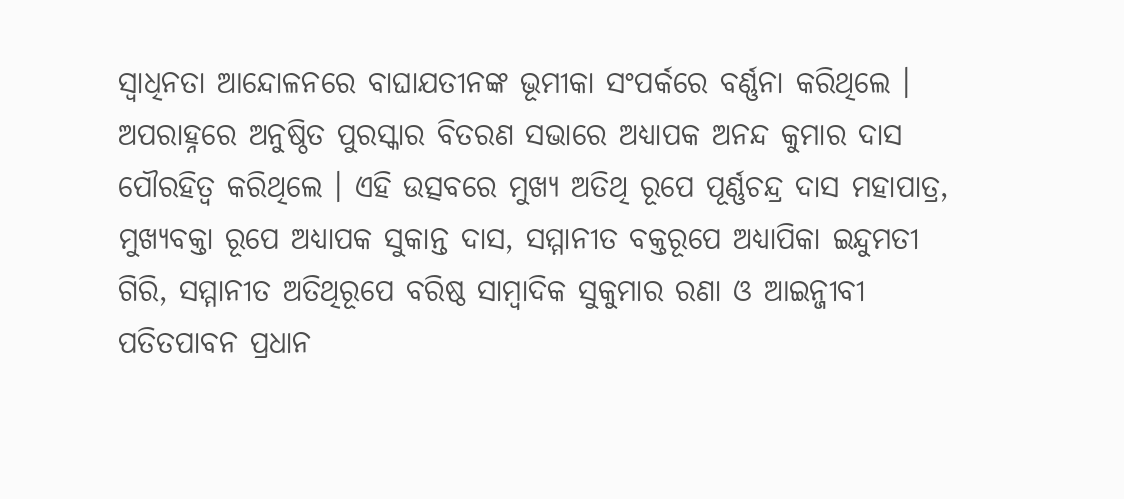ସ୍ୱାଧିନତା ଆନ୍ଦୋଳନରେ ବାଘାଯତୀନଙ୍କ ଭୂମୀକା ସଂପର୍କରେ ବର୍ଣ୍ଣନା କରିଥିଲେ । ଅପରାହ୍ନରେ ଅନୁଷ୍ଠିତ ପୁରସ୍କାର ବିତରଣ ସଭାରେ ଅଧ୍ୟାପକ ଅନନ୍ଦ କୁମାର ଦାସ ପୌରହିତ୍ୱ କରିଥିଲେ । ଏହି ଉତ୍ସବରେ ମୁଖ୍ୟ ଅତିଥି ରୂପେ ପୂର୍ଣ୍ଣଚନ୍ଦ୍ର ଦାସ ମହାପାତ୍ର, ମୁଖ୍ୟବକ୍ତା ରୂପେ ଅଧ୍ୟାପକ ସୁକାନ୍ତ ଦାସ, ସମ୍ମାନୀତ ବକ୍ତରୂପେ ଅଧ୍ୟାପିକା ଇନ୍ଦୁମତୀ ଗିରି, ସମ୍ମାନୀତ ଅତିଥିରୂପେ ବରିଷ୍ଠ ସାମ୍ବାଦିକ ସୁକୁମାର ରଣା ଓ ଆଇନ୍ଜୀବୀ ପତିତପାବନ ପ୍ରଧାନ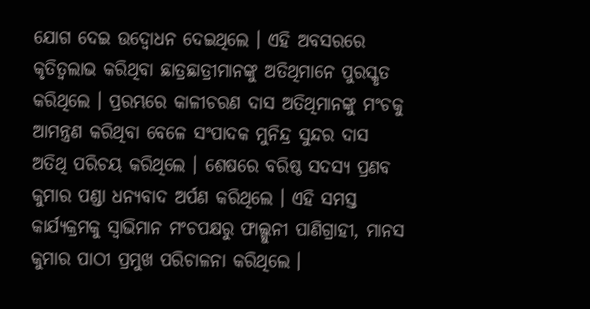ଯୋଗ ଦେଇ ଉଦ୍ବୋଧନ ଦେଇଥିଲେ । ଏହି ଅବସରରେ କୃତିତ୍ୱଲାଭ କରିଥିବା ଛାତ୍ରଛାତ୍ରୀମାନଙ୍କୁ ଅତିଥିମାନେ ପୁରସ୍କୃତ କରିଥିଲେ । ପ୍ରରମ୍ଭରେ କାଳୀଚରଣ ଦାସ ଅତିଥିମାନଙ୍କୁ ମଂଚକୁ ଆମନ୍ତ୍ରଣ କରିଥିବା ବେଳେ ସଂପାଦକ ମୁନିନ୍ଦ୍ର ସୁନ୍ଦର ଦାସ ଅତିଥି ପରିଚୟ କରିଥିଲେ । ଶେଷରେ ବରିଷ୍ଠ ସଦସ୍ୟ ପ୍ରଣବ କୁମାର ପଣ୍ଡା ଧନ୍ୟବାଦ ଅର୍ପଣ କରିଥିଲେ । ଏହି ସମସ୍ତ କାର୍ଯ୍ୟକ୍ରମକୁ ସ୍ୱାଭିମାନ ମଂଚପକ୍ଷରୁ ଫାଲ୍ଗୁନୀ ପାଣିଗ୍ରାହୀ, ମାନସ କୁମାର ପାଠୀ ପ୍ରମୁଖ ପରିଚାଳନା କରିଥିଲେ ।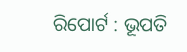ରିପୋର୍ଟ : ଭୂପତି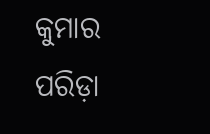କୁମାର ପରିଡ଼ା